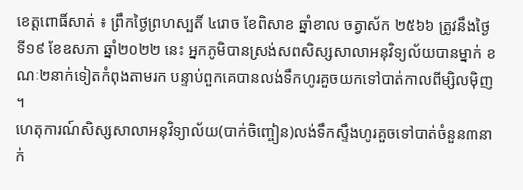ខេត្តពោធិ៍សាត់ ៖ ព្រឹកថ្ងៃព្រហស្បតិ៍ ៤រោច ខែពិសាខ ឆ្នាំខាល ចត្វាស័ក ២៥៦៦ ត្រូវនឹងថ្ងៃទី១៩ ខែឧសភា ឆ្នាំ២០២២ នេះ អ្នកភូមិបានស្រង់សពសិស្សសាលាអនុវិទ្យល័យបានម្នាក់ ខណៈ២នាក់ទៀតកំពុងតាមរក បន្ទាប់ពួកគេបានលង់ទឹកហូរគួចយកទៅបាត់កាលពីម្សិលម៉ិញ ។
ហេតុការណ៍សិស្សសាលាអនុវិទ្យាល័យ(បាក់ចិញ្ចៀន)លង់ទឹកស្ទឹងហូរគួចទៅបាត់ចំនួន៣នាក់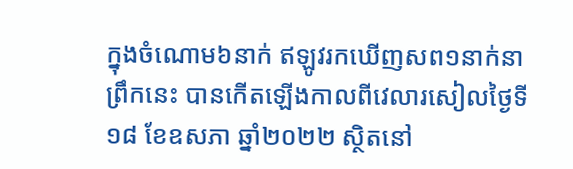ក្នុងចំណោម៦នាក់ ឥឡូវរកឃើញសព១នាក់នាព្រឹកនេះ បានកើតឡើងកាលពីវេលារសៀលថ្ងៃទី១៨ ខែឧសភា ឆ្នាំ២០២២ ស្ថិតនៅ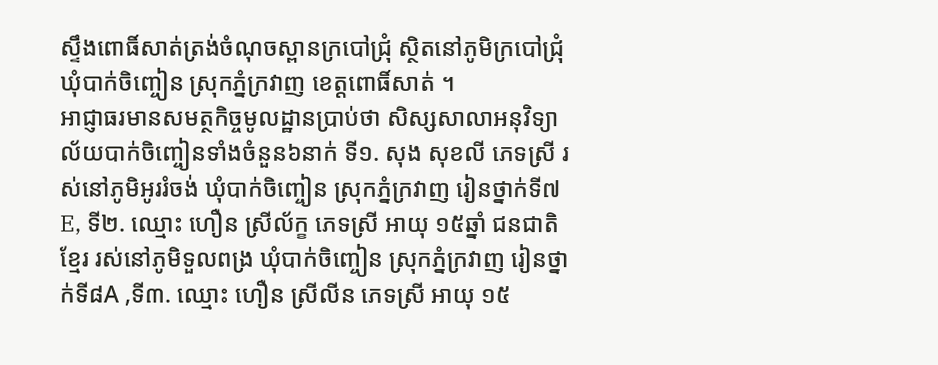ស្ទឹងពោធិ៍សាត់ត្រង់ចំណុចស្ពានក្របៅជ្រុំ ស្ថិតនៅភូមិក្របៅជ្រុំ ឃុំបាក់ចិញ្ចៀន ស្រុកភ្នំក្រវាញ ខេត្តពោធិ៍សាត់ ។
អាជ្ញាធរមានសមត្ថកិច្ចមូលដ្ឋានប្រាប់ថា សិស្សសាលាអនុវិទ្យាល័យបាក់ចិញ្ចៀនទាំងចំនួន៦នាក់ ទី១. សុង សុខលី ភេទស្រី រស់នៅភូមិអូររំចង់ ឃុំបាក់ចិញ្ចៀន ស្រុកភ្នំក្រវាញ រៀនថ្នាក់ទី៧E, ទី២. ឈ្មោះ ហឿន ស្រីល័ក្ខ ភេទស្រី អាយុ ១៥ឆ្នាំ ជនជាតិខ្មែរ រស់នៅភូមិទួលពង្រ ឃុំបាក់ចិញ្ចៀន ស្រុកភ្នំក្រវាញ រៀនថ្នាក់ទី៨A ,ទី៣. ឈ្មោះ ហឿន ស្រីលីន ភេទស្រី អាយុ ១៥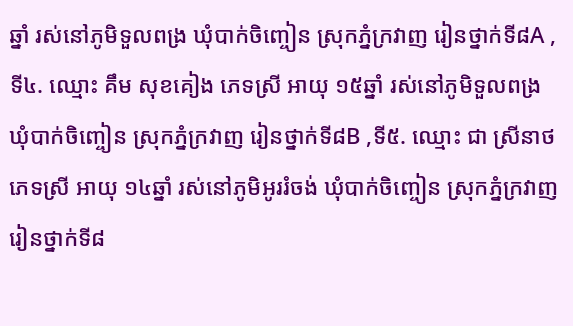ឆ្នាំ រស់នៅភូមិទួលពង្រ ឃុំបាក់ចិញ្ចៀន ស្រុកភ្នំក្រវាញ រៀនថ្នាក់ទី៨A ,ទី៤. ឈ្មោះ គឹម សុខគៀង ភេទស្រី អាយុ ១៥ឆ្នាំ រស់នៅភូមិទួលពង្រ ឃុំបាក់ចិញ្ចៀន ស្រុកភ្នំក្រវាញ រៀនថ្នាក់ទី៨B ,ទី៥. ឈ្មោះ ជា ស្រីនាថ ភេទស្រី អាយុ ១៤ឆ្នាំ រស់នៅភូមិអូររំចង់ ឃុំបាក់ចិញ្ចៀន ស្រុកភ្នំក្រវាញ រៀនថ្នាក់ទី៨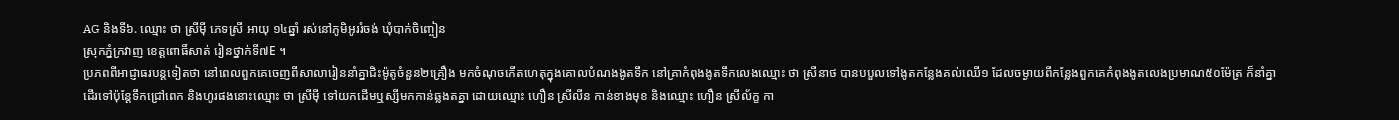AG និងទី៦. ឈ្មោះ ថា ស្រីមុី ភេទស្រី អាយុ ១៤ឆ្នាំ រស់នៅភូមិអូររំចង់ ឃុំបាក់ចិញ្ចៀន
ស្រុកភ្នំក្រវាញ ខេត្តពោធិ៍សាត់ រៀនថ្នាក់ទី៧E ។
ប្រភពពីអាជ្ញាធរបន្តទៀតថា នៅពេលពួកគេចេញពីសាលារៀននាំគ្នាជិះម៉ូតូចំនួន២គ្រឿង មកចំណុចកើតហេតុក្នុងគោលបំណងងូតទឹក នៅគ្រាកំពុងងូតទឹកលេងឈ្មោះ ថា ស្រីនាថ បានបបួលទៅងូតកន្លែងគល់ឈើ១ ដែលចម្ងាយពីកន្លែងពួកគេកំពុងងូតលេងប្រមាណ៥០ម៉ែត្រ ក៏នាំគ្នាដើរទៅប៉ុន្តែទឹកជ្រៅពេក និងហូរផងនោះឈ្មោះ ថា ស្រីមុី ទៅយកដើមឬស្សីមកកាន់ឆ្លងតគ្នា ដោយឈ្មោះ ហឿន ស្រីលីន កាន់ខាងមុខ និងឈ្មោះ ហឿន ស្រីល័ក្ខ កា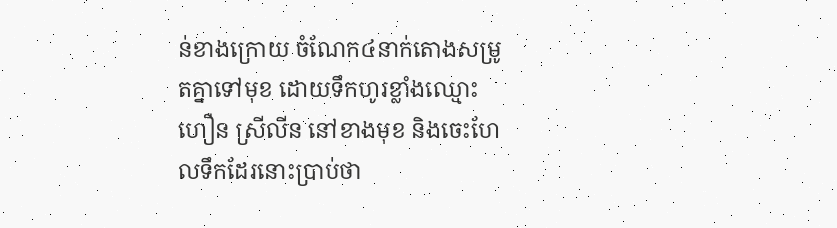ន់ខាងក្រោយ ចំណែក៤នាក់តោងសម្រូតគ្នាទៅមុខ ដោយទឹកហូរខ្លាំងឈ្មោះ ហឿន ស្រីលីន នៅខាងមុខ និងចេះហែលទឹកដែរនោះប្រាប់ថា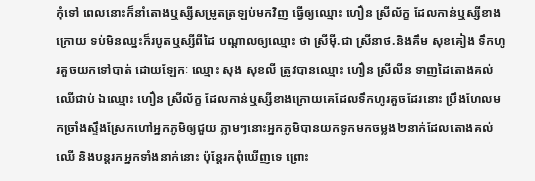កុំទៅ ពេលនោះក៏នាំតោងឬស្សីសម្រូតត្រឡប់មកវិញ ធ្វើឲ្យឈ្មោះ ហឿន ស្រីល័ក្ខ ដែលកាន់ឬស្សីខាងក្រោយ ទប់មិនឈ្នះក៏របូតឬស្សីពីដៃ បណ្ដាលឲ្យឈ្មោះ ថា ស្រីមុី.ជា ស្រីនាថ.និងគឹម សុខគៀង ទឹកហូរគួចយកទៅបាត់ ដោយឡែកៈ ឈ្មោះ សុង សុខលី ត្រូវបានឈ្មោះ ហឿន ស្រីលីន ទាញដៃតោងគល់ឈើជាប់ ឯឈ្មោះ ហឿន ស្រីល័ក្ខ ដែលកាន់ឬស្សីខាងក្រោយគេដែលទឹកហូរគួចដែរនោះ ប្រឹងហែលមកច្រាំងស្ទឹងស្រែកហៅអ្នកភូមិឲ្យជួយ ភ្លាមៗនោះអ្នកភូមិបានយកទូកមកចម្លង២នាក់ដែលតោងគល់ឈើ និងបន្តរកអ្នកទាំងនាក់នោះ ប៉ុន្តែរកពុំឃើញទេ ព្រោះ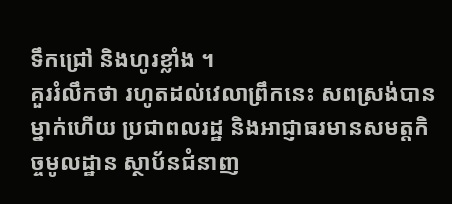ទឹកជ្រៅ និងហូរខ្លាំង ។
គួររំលឹកថា រហូតដល់វេលាព្រឹកនេះ សពស្រង់បានម្នាក់ហើយ ប្រជាពលរដ្ឋ និងអាជ្ញាធរមានសមត្តកិច្ចមូលដ្ឋាន ស្ថាប័នជំនាញ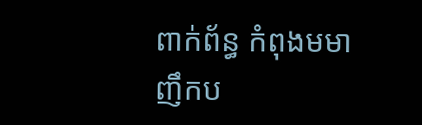ពាក់ព័ន្ធ កំពុងមមាញឹកប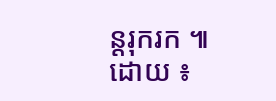ន្តរុករក ៕
ដោយ ៖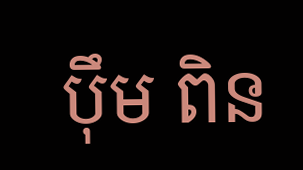បុឹម ពិន